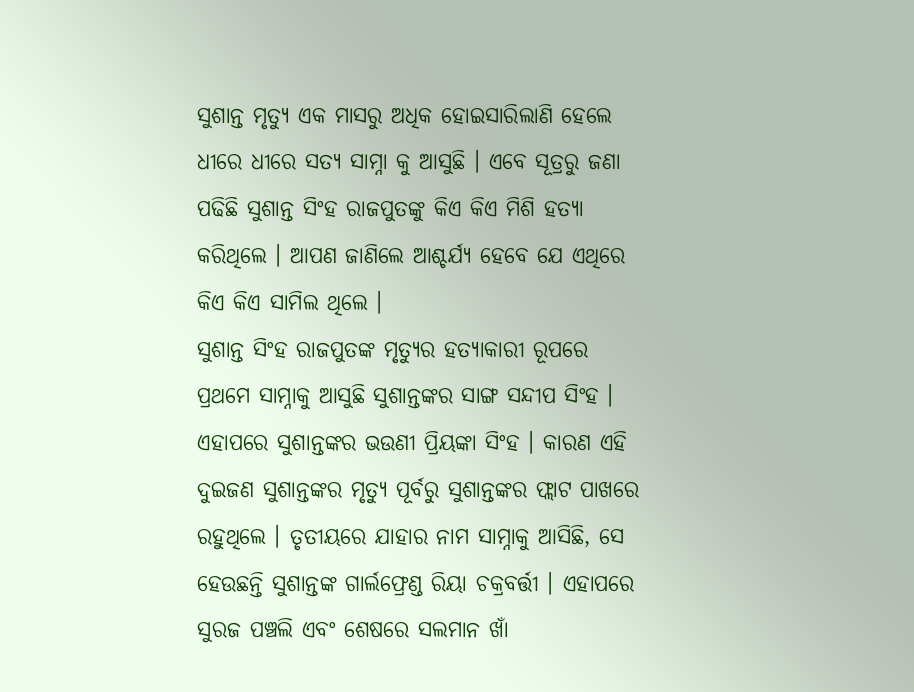ସୁଶାନ୍ତ ମୃତ୍ୟୁ ଏକ ମାସରୁ ଅଧିକ ହୋଇସାରିଲାଣି ହେଲେ ଧୀରେ ଧୀରେ ସତ୍ୟ ସାମ୍ନା କୁ ଆସୁଛି । ଏବେ ସୂତ୍ରରୁ ଜଣା ପଢିଛି ସୁଶାନ୍ତ ସିଂହ ରାଜପୁତଙ୍କୁ କିଏ କିଏ ମିଶି ହତ୍ୟା କରିଥିଲେ । ଆପଣ ଜାଣିଲେ ଆଶ୍ଚର୍ଯ୍ୟ ହେବେ ଯେ ଏଥିରେ କିଏ କିଏ ସାମିଲ ଥିଲେ ।
ସୁଶାନ୍ତ ସିଂହ ରାଜପୁତଙ୍କ ମୃତ୍ୟୁର ହତ୍ୟାକାରୀ ରୂପରେ ପ୍ରଥମେ ସାମ୍ନାକୁ ଆସୁଛି ସୁଶାନ୍ତଙ୍କର ସାଙ୍ଗ ସନ୍ଦୀପ ସିଂହ । ଏହାପରେ ସୁଶାନ୍ତଙ୍କର ଭଉଣୀ ପ୍ରିୟଙ୍କା ସିଂହ । କାରଣ ଏହି ଦୁଇଜଣ ସୁଶାନ୍ତଙ୍କର ମୃତ୍ୟୁ ପୂର୍ବରୁ ସୁଶାନ୍ତଙ୍କର ଫ୍ଲାଟ ପାଖରେ ରହୁଥିଲେ । ତୃତୀୟରେ ଯାହାର ନାମ ସାମ୍ନାକୁ ଆସିଛି, ସେ ହେଉଛନ୍ତି ସୁଶାନ୍ତଙ୍କ ଗାର୍ଲଫ୍ରେଣ୍ଡ ରିୟା ଚକ୍ରବର୍ତ୍ତୀ । ଏହାପରେ ସୁରଜ ପଞ୍ଚଲି ଏବଂ ଶେଷରେ ସଲମାନ ଖାଁ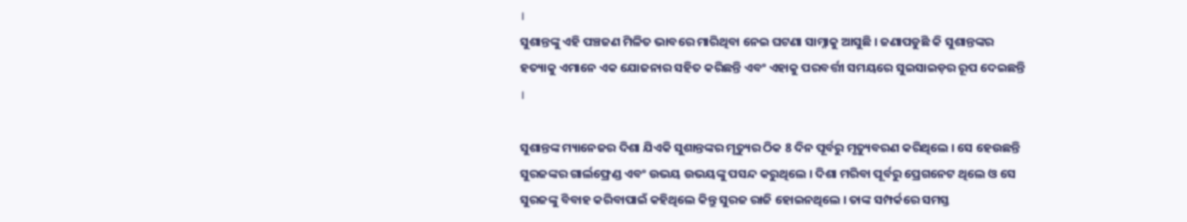।
ସୁଶାନ୍ତଙ୍କୁ ଏହି ପଞ୍ଚଜଣ ମିଳିତ ଭାବରେ ମାରିଥିବା ନେଇ ଘଟଣା ସାମ୍ନାକୁ ଆସୁଛି । ଜଣାପଡୁଛି କି ସୁଶାନ୍ତଙ୍କର ହତ୍ୟାକୁ ଏମାନେ ଏକ ଯୋଜନାର ସହିତ କରିଛନ୍ତି ଏବଂ ଏହାକୁ ପରବର୍ତ୍ତୀ ସମୟରେ ସୁଇସାଇଡ଼ର ରୂପ ଦେଇଛନ୍ତି ।

ସୁଶାନ୍ତଙ୍କ ମ୍ୟାନେଜର ଦିଶା ଯିଏକି ସୁଶାନ୍ତଙ୍କର ମୃତ୍ୟୁର ଠିକ 8 ଦିନ ପୂର୍ବରୁ ମୃତ୍ୟୁବରଣ କରିଥିଲେ । ସେ ହେଉଛନ୍ତି ସୁରଜଙ୍କର ଗାର୍ଲଫ୍ରେଣ୍ଡ ଏବଂ ଉଭୟ ଉଭୟଙ୍କୁ ପସନ୍ଦ କରୁଥିଲେ । ଦିଶା ମରିବା ପୂର୍ବରୁ ପ୍ରେଗନେଟ ଥିଲେ ଓ ସେ ସୁରଜଙ୍କୁ ବିବାହ କରିବାପାଇଁ କହିଥିଲେ କିନ୍ତୁ ସୁରଜ ରାଜି ହୋଇନଥିଲେ । ତାଙ୍କ ସମ୍ପର୍କରେ ସମସ୍ତ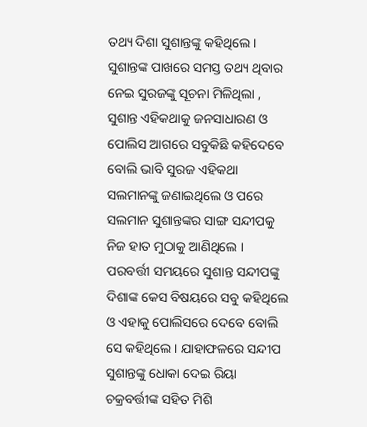ତଥ୍ୟ ଦିଶା ସୁଶାନ୍ତଙ୍କୁ କହିଥିଲେ ।
ସୁଶାନ୍ତଙ୍କ ପାଖରେ ସମସ୍ତ ତଥ୍ୟ ଥିବାର ନେଇ ସୁରଜଙ୍କୁ ସୂଚନା ମିଳିଥିଲା , ସୁଶାନ୍ତ ଏହିକଥାକୁ ଜନସାଧାରଣ ଓ ପୋଲିସ ଆଗରେ ସବୁକିଛି କହିଦେବେ ବୋଲି ଭାବି ସୁରଜ ଏହିକଥା ସଲମାନଙ୍କୁ ଜଣାଇଥିଲେ ଓ ପରେ ସଲମାନ ସୁଶାନ୍ତଙ୍କର ସାଙ୍ଗ ସନ୍ଦୀପକୁ ନିଜ ହାତ ମୁଠାକୁ ଆଣିଥିଲେ ।
ପରବର୍ତ୍ତୀ ସମୟରେ ସୁଶାନ୍ତ ସନ୍ଦୀପଙ୍କୁ ଦିଶାଙ୍କ କେସ ବିଷୟରେ ସବୁ କହିଥିଲେ ଓ ଏହାକୁ ପୋଲିସରେ ଦେବେ ବୋଲି ସେ କହିଥିଲେ । ଯାହାଫଳରେ ସନ୍ଦୀପ ସୁଶାନ୍ତଙ୍କୁ ଧୋକା ଦେଇ ରିୟା ଚକ୍ରବର୍ତ୍ତୀଙ୍କ ସହିତ ମିଶି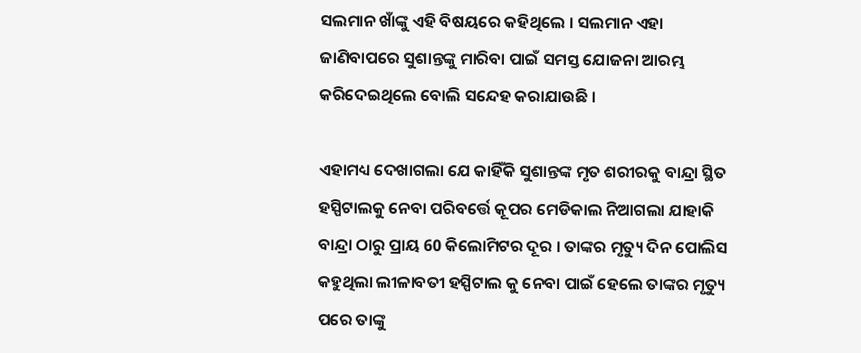ସଲମାନ ଖାଁଙ୍କୁ ଏହି ବିଷୟରେ କହିଥିଲେ । ସଲମାନ ଏହା ଜାଣିବାପରେ ସୁଶାନ୍ତଙ୍କୁ ମାରିବା ପାଇଁ ସମସ୍ତ ଯୋଜନା ଆରମ୍ଭ କରିଦେଇଥିଲେ ବୋଲି ସନ୍ଦେହ କରାଯାଉଛି ।

ଏହାମଧ୍ୟ ଦେଖାଗଲା ଯେ କାହିଁକି ସୁଶାନ୍ତଙ୍କ ମୃତ ଶରୀରକୁ ବାନ୍ଦ୍ରା ସ୍ଥିତ ହସ୍ପିଟାଲକୁ ନେବା ପରିବର୍ତ୍ତେ କୂପର ମେଡିକାଲ ନିଆଗଲା ଯାହାକି ବାନ୍ଦ୍ରା ଠାରୁ ପ୍ରାୟ 60 କିଲୋମିଟର ଦୂର । ତାଙ୍କର ମୃତ୍ୟୁ ଦିନ ପୋଲିସ କହୁଥିଲା ଲୀଳାବତୀ ହସ୍ପିଟାଲ କୁ ନେବା ପାଇଁ ହେଲେ ତାଙ୍କର ମୃତ୍ୟୁ ପରେ ତାଙ୍କୁ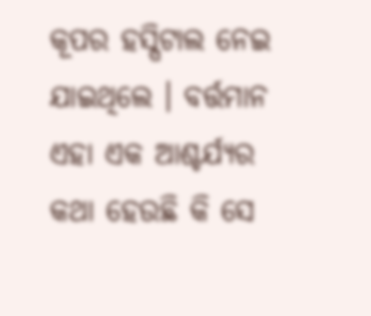କୂପର ହସ୍ପିଟାଲ ନେଇ ଯାଇଥିଲେ । ବର୍ତ୍ତମାନ ଏହା ଏକ ଆଶ୍ଚର୍ଯ୍ୟର କଥା ହେଉଛି କି ସେ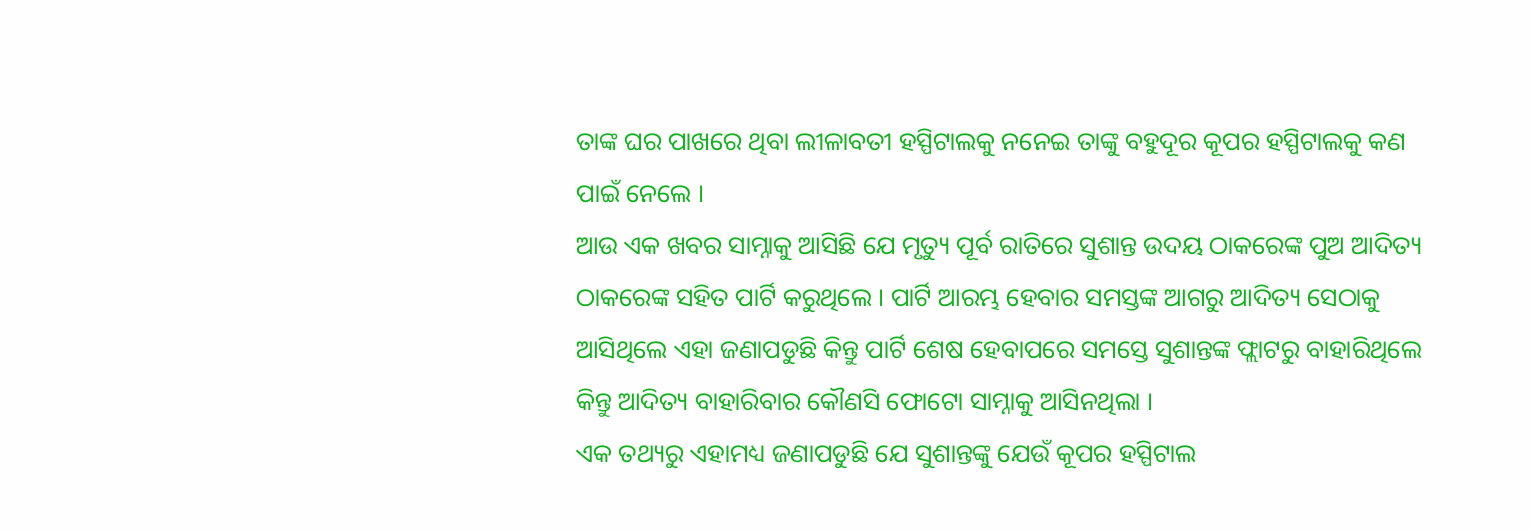ତାଙ୍କ ଘର ପାଖରେ ଥିବା ଲୀଳାବତୀ ହସ୍ପିଟାଲକୁ ନନେଇ ତାଙ୍କୁ ବହୁଦୂର କୂପର ହସ୍ପିଟାଲକୁ କଣ ପାଇଁ ନେଲେ ।
ଆଉ ଏକ ଖବର ସାମ୍ନାକୁ ଆସିଛି ଯେ ମୃତ୍ୟୁ ପୂର୍ବ ରାତିରେ ସୁଶାନ୍ତ ଉଦୟ ଠାକରେଙ୍କ ପୁଅ ଆଦିତ୍ୟ ଠାକରେଙ୍କ ସହିତ ପାର୍ଟି କରୁଥିଲେ । ପାର୍ଟି ଆରମ୍ଭ ହେବାର ସମସ୍ତଙ୍କ ଆଗରୁ ଆଦିତ୍ୟ ସେଠାକୁ ଆସିଥିଲେ ଏହା ଜଣାପଡୁଛି କିନ୍ତୁ ପାର୍ଟି ଶେଷ ହେବାପରେ ସମସ୍ତେ ସୁଶାନ୍ତଙ୍କ ଫ୍ଲାଟରୁ ବାହାରିଥିଲେ କିନ୍ତୁ ଆଦିତ୍ୟ ବାହାରିବାର କୌଣସି ଫୋଟୋ ସାମ୍ନାକୁ ଆସିନଥିଲା ।
ଏକ ତଥ୍ୟରୁ ଏହାମଧ୍ୟ ଜଣାପଡୁଛି ଯେ ସୁଶାନ୍ତଙ୍କୁ ଯେଉଁ କୂପର ହସ୍ପିଟାଲ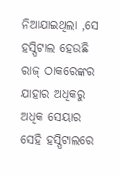ନିଆଯାଇଥିଲା ,ସେ ହସ୍ପିଟାଲ ହେଉଛି ରାଜ୍ ଠାକରେଙ୍କର ଯାହାର ଅଧିକରୁ ଅଧିକ ସେୟାର ସେହି ହସ୍ପିଟାଲରେ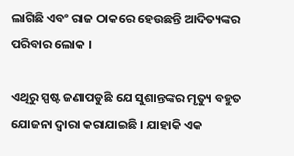ଲାଗିଛି ଏବଂ ରାଜ ଠାକରେ ହେଉଛନ୍ତି ଆଦିତ୍ୟଙ୍କର ପରିବାର ଲୋକ ।

ଏଥିରୁ ସ୍ପଷ୍ଟ ଜଣାପଡୁଛି ଯେ ସୁଶାନ୍ତଙ୍କର ମୃତ୍ୟୁ ବହୁତ ଯୋଜନା ଦ୍ୱାରା କରାଯାଇଛି । ଯାହାକି ଏକ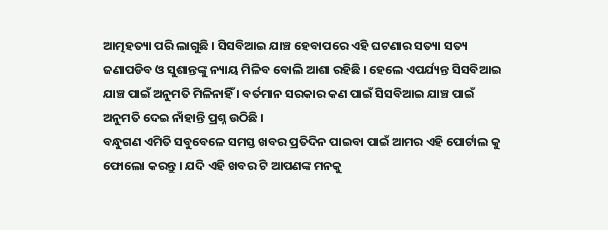ଆତ୍ମହତ୍ୟା ପରି ଲାଗୁଛି । ସିସବିଆଇ ଯାଞ୍ଚ ହେବାପରେ ଏହି ଘଟଣାର ସତ୍ୟା ସତ୍ୟ ଜଣାପଡିବ ଓ ସୁଶାନ୍ତଙ୍କୁ ନ୍ୟାୟ ମିଳିବ ବୋଲି ଆଶା ରହିଛି । ହେଲେ ଏପର୍ଯ୍ୟନ୍ତ ସିସବିଆଇ ଯାଞ୍ଚ ପାଇଁ ଅନୁମତି ମିଳିନାହିଁ । ବର୍ତମାନ ସରକାର କଣ ପାଇଁ ସିସବିଆଇ ଯାଞ୍ଚ ପାଇଁ ଅନୁମତି ଦେଇ ନାଁହାନ୍ତି ପ୍ରଶ୍ନ ଉଠିଛି ।
ବନ୍ଧୁଗଣ ଏମିତି ସବୁବେଳେ ସମସ୍ତ ଖବର ପ୍ରତିଦିନ ପାଇବା ପାଇଁ ଆମର ଏହି ପୋର୍ଟାଲ କୁ ଫୋଲୋ କରନ୍ତୁ । ଯଦି ଏହି ଖବର ଟି ଆପଣଙ୍କ ମନକୁ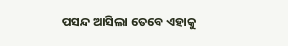ପସନ୍ଦ ଆସିଲା ତେବେ ଏହାକୁ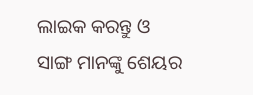ଲାଇକ କରନ୍ତୁ ଓ ସାଙ୍ଗ ମାନଙ୍କୁ ଶେୟର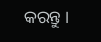କରନ୍ତୁ ।